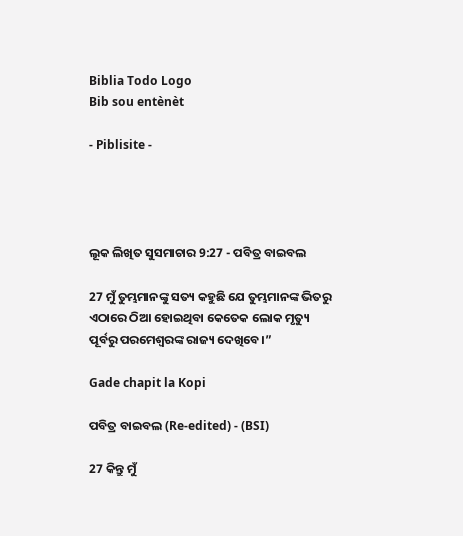Biblia Todo Logo
Bib sou entènèt

- Piblisite -




ଲୂକ ଲିଖିତ ସୁସମାଚାର 9:27 - ପବିତ୍ର ବାଇବଲ

27 ମୁଁ ତୁମ୍ଭମାନଙ୍କୁ ସତ୍ୟ କହୁଛି ଯେ ତୁମ୍ଭମାନଙ୍କ ଭିତରୁ ଏଠାରେ ଠିଆ ହୋଇଥିବା କେତେକ ଲୋକ ମୃତ୍ୟୁ ପୂର୍ବରୁ ପରମେଶ୍ୱରଙ୍କ ରାଜ୍ୟ ଦେଖିବେ।”

Gade chapit la Kopi

ପବିତ୍ର ବାଇବଲ (Re-edited) - (BSI)

27 କିନ୍ତୁ ମୁଁ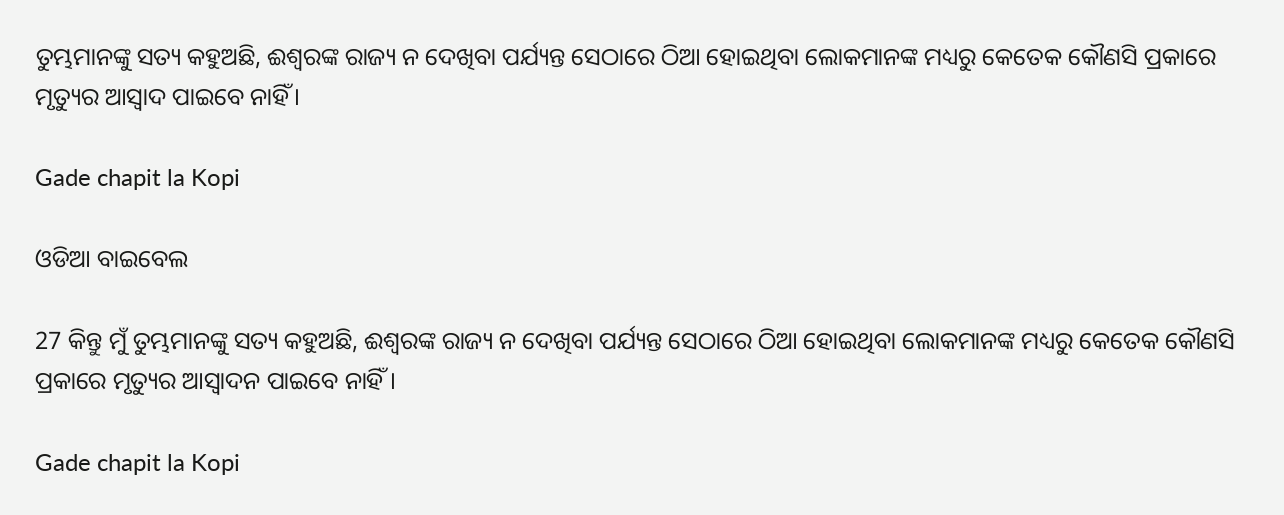ତୁମ୍ଭମାନଙ୍କୁ ସତ୍ୟ କହୁଅଛି, ଈଶ୍ଵରଙ୍କ ରାଜ୍ୟ ନ ଦେଖିବା ପର୍ଯ୍ୟନ୍ତ ସେଠାରେ ଠିଆ ହୋଇଥିବା ଲୋକମାନଙ୍କ ମଧ୍ୟରୁ କେତେକ କୌଣସି ପ୍ରକାରେ ମୃତ୍ୟୁର ଆସ୍ଵାଦ ପାଇବେ ନାହିଁ।

Gade chapit la Kopi

ଓଡିଆ ବାଇବେଲ

27 କିନ୍ତୁ ମୁଁ ତୁମ୍ଭମାନଙ୍କୁ ସତ୍ୟ କହୁଅଛି, ଈଶ୍ୱରଙ୍କ ରାଜ୍ୟ ନ ଦେଖିବା ପର୍ଯ୍ୟନ୍ତ ସେଠାରେ ଠିଆ ହୋଇଥିବା ଲୋକମାନଙ୍କ ମଧ୍ୟରୁ କେତେକ କୌଣସି ପ୍ରକାରେ ମୃତ୍ୟୁର ଆସ୍ୱାଦନ ପାଇବେ ନାହିଁ ।

Gade chapit la Kopi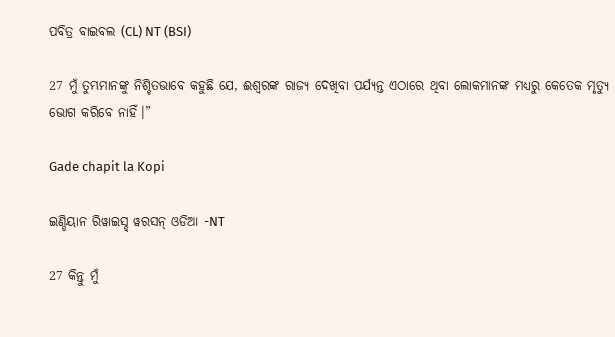ପବିତ୍ର ବାଇବଲ (CL) NT (BSI)

27 ମୁଁ ତୁମ୍ଭମାନଙ୍କୁ ନିଶ୍ଚିତଭାବେ କହୁଛି ଯେ, ଈଶ୍ୱରଙ୍କ ରାଜ୍ୟ ଦେଖିବା ପର୍ଯ୍ୟନ୍ତ ଏଠାରେ ଥିବା ଲୋକମାନଙ୍କ ମଧ୍ୟରୁ କେତେକ ମୃତ୍ୟୁ ଭୋଗ କରିବେ ନାହିଁ।”

Gade chapit la Kopi

ଇଣ୍ଡିୟାନ ରିୱାଇସ୍ଡ୍ ୱରସନ୍ ଓଡିଆ -NT

27 କିନ୍ତୁ ମୁଁ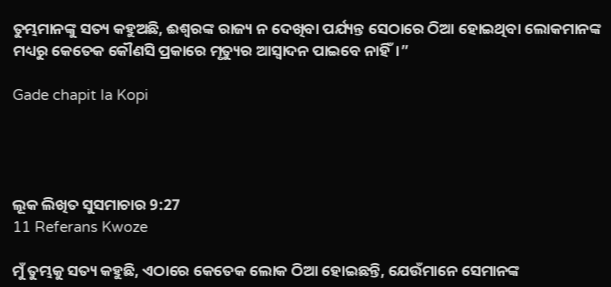ତୁମ୍ଭମାନଙ୍କୁ ସତ୍ୟ କହୁଅଛି, ଈଶ୍ବରଙ୍କ ରାଜ୍ୟ ନ ଦେଖିବା ପର୍ଯ୍ୟନ୍ତ ସେଠାରେ ଠିଆ ହୋଇଥିବା ଲୋକମାନଙ୍କ ମଧ୍ୟରୁ କେତେକ କୌଣସି ପ୍ରକାରେ ମୃତ୍ୟୁର ଆସ୍ୱାଦନ ପାଇବେ ନାହିଁ।”

Gade chapit la Kopi




ଲୂକ ଲିଖିତ ସୁସମାଚାର 9:27
11 Referans Kwoze

ମୁଁ ତୁମ୍ଭକୁ ସତ୍ୟ କହୁଛି, ଏଠାରେ କେତେକ ଲୋକ ଠିଆ ହୋଇଛନ୍ତି, ଯେଉଁମାନେ ସେମାନଙ୍କ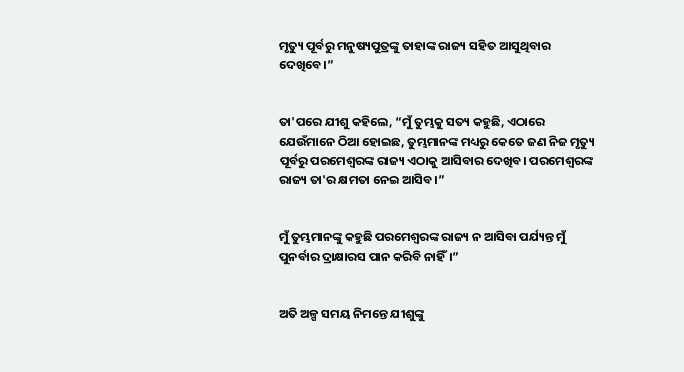ମୃତ୍ୟୁ ପୂର୍ବରୁ ମନୁଷ୍ୟପୁତ୍ରଙ୍କୁ ତାହାଙ୍କ ରାଜ୍ୟ ସହିତ ଆସୁଥିବାର ଦେଖିବେ।”


ତା'ପରେ ଯୀଶୁ କହିଲେ, “ମୁଁ ତୁମ୍ଭକୁ ସତ୍ୟ କହୁଛି, ଏଠାରେ ଯେଉଁମାନେ ଠିଆ ହୋଇଛ, ତୁମ୍ଭମାନଙ୍କ ମଧ୍ୟରୁ କେତେ ଜଣ ନିଜ ମୃତ୍ୟୁ ପୂର୍ବରୁ ପରମେଶ୍ୱରଙ୍କ ରାଜ୍ୟ ଏଠାକୁ ଆସିବାର ଦେଖିବ। ପରମେଶ୍ୱରଙ୍କ ରାଜ୍ୟ ତା'ର କ୍ଷମତା ନେଇ ଆସିବ।”


ମୁଁ ତୁମ୍ଭମାନଙ୍କୁ କହୁଛି ପରମେଶ୍ୱରଙ୍କ ରାଜ୍ୟ ନ ଆସିବା ପର୍ଯ୍ୟନ୍ତ ମୁଁ ପୁନର୍ବାର ଦ୍ରାକ୍ଷାରସ ପାନ କରିବି ନାହିଁ।”


ଅତି ଅଳ୍ପ ସମୟ ନିମନ୍ତେ ଯୀଶୁଙ୍କୁ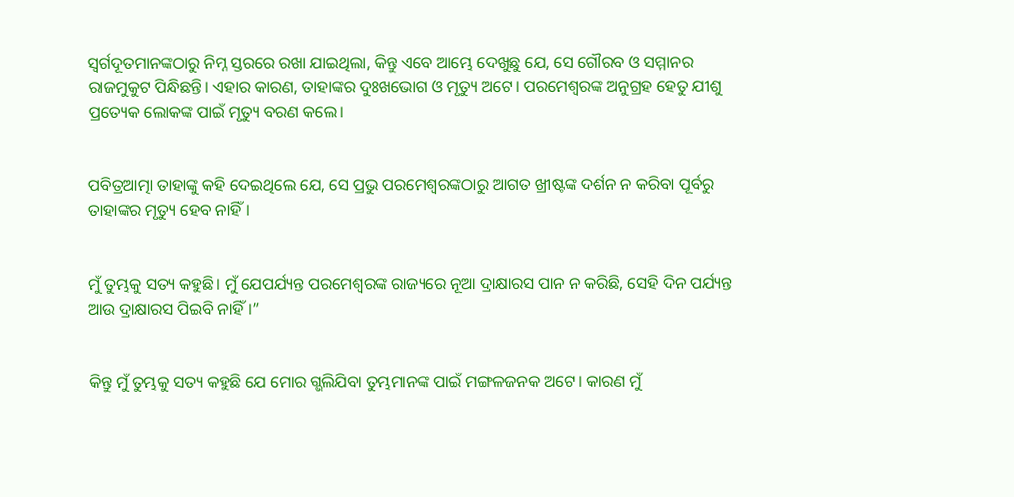ସ୍ୱର୍ଗଦୂତମାନଙ୍କଠାରୁ ନିମ୍ନ ସ୍ତରରେ ରଖା ଯାଇଥିଲା, କିନ୍ତୁ ଏବେ ଆମ୍ଭେ ଦେଖୁଛୁ ଯେ, ସେ ଗୌରବ ଓ ସମ୍ମାନର ରାଜମୁକୁଟ ପିନ୍ଧିଛନ୍ତି। ଏହାର କାରଣ, ତାହାଙ୍କର ଦୁଃଖଭୋଗ ଓ ମୃତ୍ୟୁ ଅଟେ। ପରମେଶ୍ୱରଙ୍କ ଅନୁଗ୍ରହ ହେତୁ ଯୀଶୁ ପ୍ରତ୍ୟେକ ଲୋକଙ୍କ ପାଇଁ ମୃତ୍ୟୁ ବରଣ କଲେ।


ପବିତ୍ରଆତ୍ମା ତାହାଙ୍କୁ କହି ଦେଇଥିଲେ ଯେ, ସେ ପ୍ରଭୁ ପରମେଶ୍ୱରଙ୍କଠାରୁ ଆଗତ ଖ୍ରୀଷ୍ଟଙ୍କ ଦର୍ଶନ ନ କରିବା ପୂର୍ବରୁ ତାହାଙ୍କର ମୃତ୍ୟୁ ହେବ ନାହିଁ।


ମୁଁ ତୁମ୍ଭକୁ ସତ୍ୟ କହୁଛି। ମୁଁ ଯେପର୍ଯ୍ୟନ୍ତ ପରମେଶ୍ୱରଙ୍କ ରାଜ୍ୟରେ ନୂଆ ଦ୍ରାକ୍ଷାରସ ପାନ ନ କରିଛି, ସେହି ଦିନ ପର୍ଯ୍ୟନ୍ତ ଆଉ ଦ୍ରାକ୍ଷାରସ ପିଇବି ନାହିଁ।”


କିନ୍ତୁ ମୁଁ ତୁମ୍ଭକୁ ସତ୍ୟ କହୁଛି ଯେ ମୋର ଗ୍ଭଲିଯିବା ତୁମ୍ଭମାନଙ୍କ ପାଇଁ ମଙ୍ଗଳଜନକ ଅଟେ। କାରଣ ମୁଁ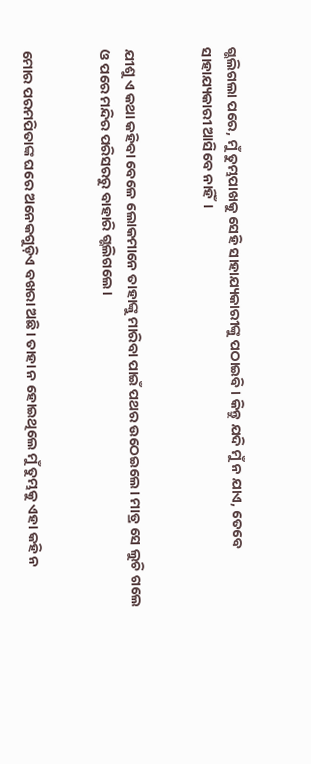ଗ୍ଭଲିଗଲା ପରେ, ମୁଁ ତୁମ୍ଭପାଖକୁ ସେହି ସାହାଯ୍ୟକାରୀଙ୍କୁ ପଠାଇବି। କିନ୍ତୁ ଯଦି ମୁଁ ନ ଯାଏ, ତେବେ ସାହାଯ୍ୟକାରୀ ଆସିବେ ନାହିଁ।


ଯୀଶୁ ଏ କଥା କହିବା ବେଳେ ଲୋକମାନେ ତାହାଙ୍କୁ ମାରିବା ପାଇଁ ପଥର ଉଠେଇଲେ। ମାତ୍ର ସେ ଲୁଚି ଗଲେ ଓ ପରେ ମନ୍ଦିର ପରିସରରୁ ବାହାରି ଗ୍ଭଲିଗଲେ।


ମୋର ପରମପିତାଙ୍କ ଘରେ ଅନେକଗୁଡ଼ିଏ ବଖରା ଅଛି। ତାହା ନ ହୋଇଥିଲେ ମୁଁ ତୁମ୍ଭକୁ ଏହା କହି ନ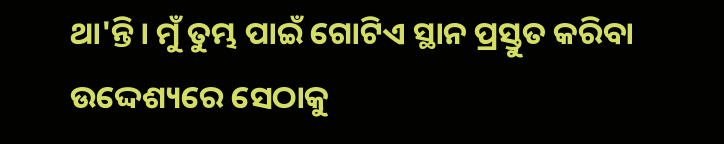ଥା'ନ୍ତି। ମୁଁ ତୁମ୍ଭ ପାଇଁ ଗୋଟିଏ ସ୍ଥାନ ପ୍ରସ୍ତୁତ କରିବା ଉଦ୍ଦେଶ୍ୟରେ ସେଠାକୁ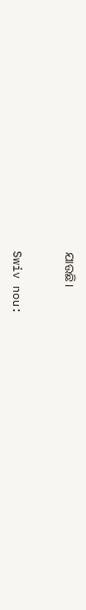ଯାଉଛି।


Swiv nou: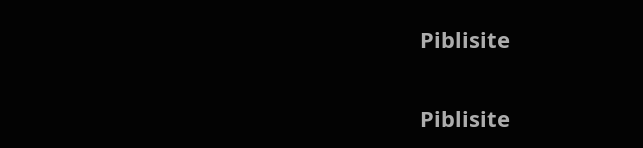Piblisite


Piblisite